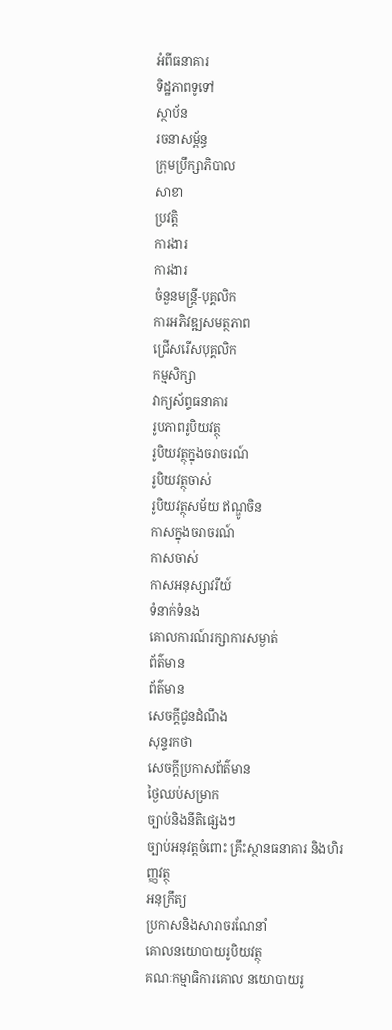អំពីធនាគារ
ទិដ្ឋភាពទូទៅ
ស្ថាប័ន
រចនាសម្ព័ន្ធ
ក្រុមប្រឹក្សាភិបាល
សាខា
ប្រវត្តិ
ការងារ
ការងារ
ចំនួនមន្ត្រី-បុគ្គលិក
ការអភិវឌ្ឍសមត្ថភាព
ជ្រើសរើសបុគ្គលិក
កម្មសិក្សា
វាក្យស័ព្ទធនាគារ
រូបភាពរូបិយវត្ថុ
រូបិយវត្ថុក្នុងចរាចរណ៍
រូបិយវត្ថុចាស់
រូបិយវត្ថុសម័យ ឥណ្ឌូចិន
កាសក្នុងចរាចរណ៍
កាសចាស់
កាសអនុស្សាវរីយ៍
ទំនាក់ទំនង
គោលការណ៍រក្សាការសម្ងាត់
ព័ត៌មាន
ព័ត៌មាន
សេចក្តីជូនដំណឹង
សុន្ទរកថា
សេចក្តីប្រកាសព័ត៌មាន
ថ្ងៃឈប់សម្រាក
ច្បាប់និងនីតិផ្សេងៗ
ច្បាប់អនុវត្តចំពោះ គ្រឹះស្ថានធនាគារ និងហិរញ្ញវត្ថុ
អនុក្រឹត្យ
ប្រកាសនិងសារាចរណែនាំ
គោលនយោបាយរូបិយវត្ថុ
គណៈកម្មាធិការគោល នយោបាយរូ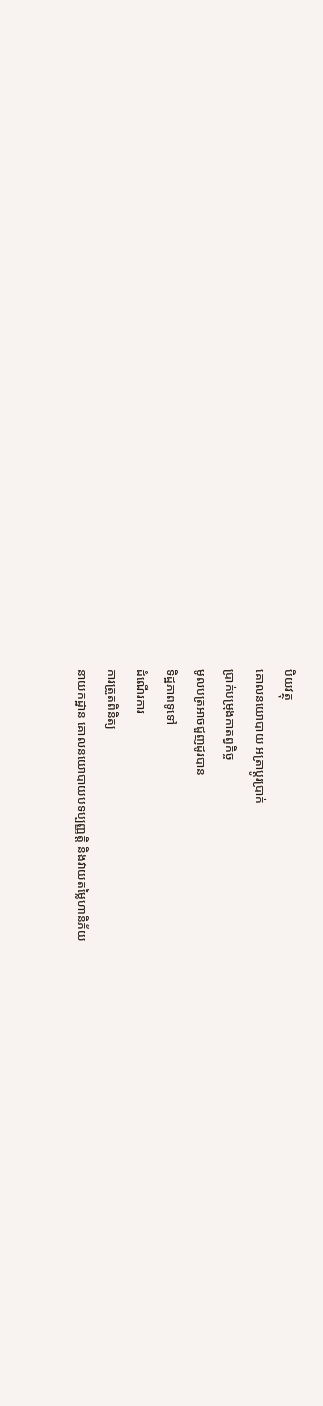បិយវត្ថុ
គោលនយោបាយ អត្រាប្តូរប្រាក់
ប្រាក់បម្រុងកាតព្វកិច្ច
មូលបត្រអាចជួញដូរបាន
ទិដ្ឋភាពទូទៅ
ដំណើរការ
ការត្រួតពិនិត្យ
នាយកដ្ឋាន គោលនយោបាយបទប្បញ្ញត្តិ និងវាយតម្លៃហានិភ័យ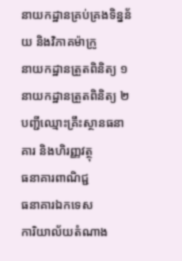នាយកដ្ឋានគ្រប់គ្រងទិន្នន័យ និងវិភាគម៉ាក្រូ
នាយកដ្ឋានត្រួតពិនិត្យ ១
នាយកដ្ឋានត្រួតពិនិត្យ ២
បញ្ជីឈ្មោះគ្រឹះស្ថានធនាគារ និងហិរញ្ញវត្ថុ
ធនាគារពាណិជ្ជ
ធនាគារឯកទេស
ការិយាល័យតំណាង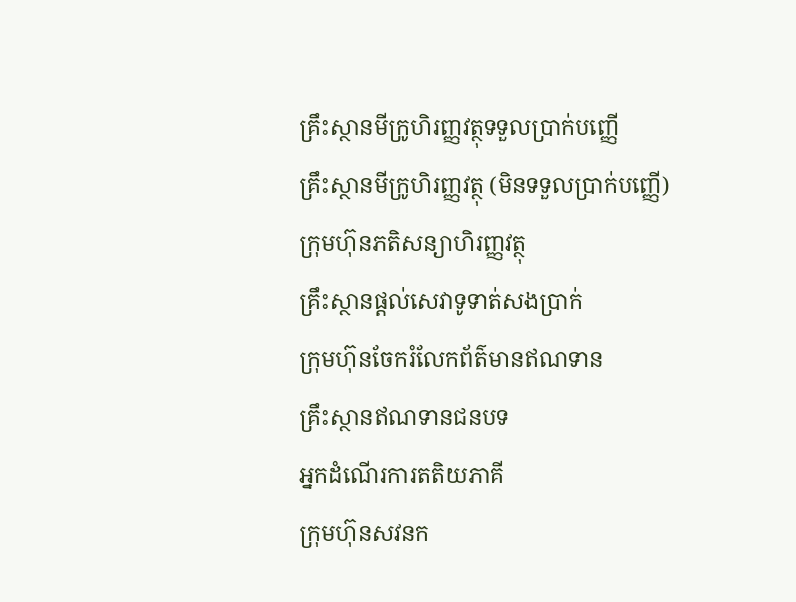គ្រឹះស្ថានមីក្រូហិរញ្ញវត្ថុទទួលប្រាក់បញ្ញើ
គ្រឹះស្ថានមីក្រូហិរញ្ញវត្ថុ (មិនទទួលប្រាក់បញ្ញើ)
ក្រុមហ៊ុនភតិសន្យាហិរញ្ញវត្ថុ
គ្រឹះស្ថានផ្ដល់សេវាទូទាត់សងប្រាក់
ក្រុមហ៊ុនចែករំលែកព័ត៌មានឥណទាន
គ្រឹះស្ថានឥណទានជនបទ
អ្នកដំណើរការតតិយភាគី
ក្រុមហ៊ុនសវនក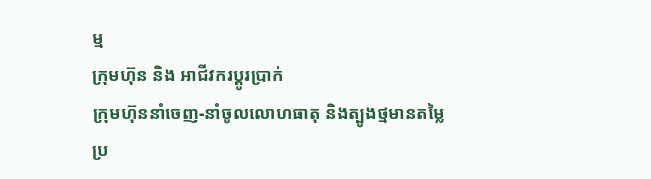ម្ម
ក្រុមហ៊ុន និង អាជីវករប្តូរប្រាក់
ក្រុមហ៊ុននាំចេញ-នាំចូលលោហធាតុ និងត្បូងថ្មមានតម្លៃ
ប្រ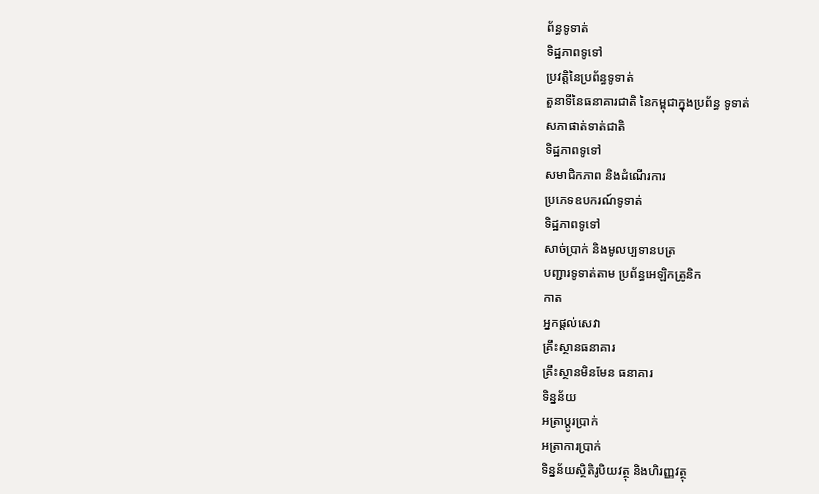ព័ន្ធទូទាត់
ទិដ្ឋភាពទូទៅ
ប្រវត្តិនៃប្រព័ន្ធទូទាត់
តួនាទីនៃធនាគារជាតិ នៃកម្ពុជាក្នុងប្រព័ន្ធ ទូទាត់
សភាផាត់ទាត់ជាតិ
ទិដ្ឋភាពទូទៅ
សមាជិកភាព និងដំណើរការ
ប្រភេទឧបករណ៍ទូទាត់
ទិដ្ឋភាពទូទៅ
សាច់ប្រាក់ និងមូលប្បទានបត្រ
បញ្ជារទូទាត់តាម ប្រព័ន្ធអេឡិកត្រូនិក
កាត
អ្នកផ្តល់សេវា
គ្រឹះស្ថានធនាគារ
គ្រឹះស្ថានមិនមែន ធនាគារ
ទិន្នន័យ
អត្រាប្តូរបា្រក់
អត្រាការប្រាក់
ទិន្នន័យស្ថិតិរូបិយវត្ថុ និងហិរញ្ញវត្ថុ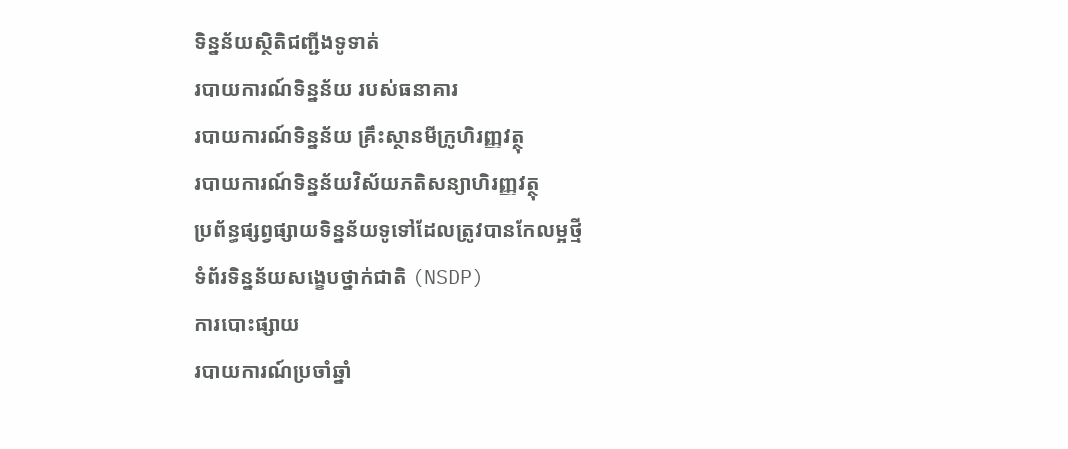ទិន្នន័យស្ថិតិជញ្ជីងទូទាត់
របាយការណ៍ទិន្នន័យ របស់ធនាគារ
របាយការណ៍ទិន្នន័យ គ្រឹះស្ថានមីក្រូហិរញ្ញវត្ថុ
របាយការណ៍ទិន្នន័យវិស័យភតិសន្យាហិរញ្ញវត្ថុ
ប្រព័ន្ធផ្សព្វផ្សាយទិន្នន័យទូទៅដែលត្រូវបានកែលម្អថ្មី
ទំព័រទិន្នន័យសង្ខេបថ្នាក់ជាតិ (NSDP)
ការបោះផ្សាយ
របាយការណ៍ប្រចាំឆ្នាំ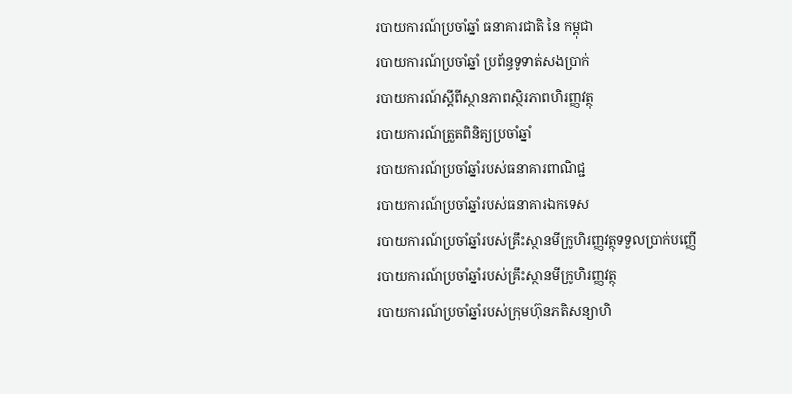របាយការណ៍ប្រចាំឆ្នាំ ធនាគារជាតិ នៃ កម្ពុជា
របាយការណ៍ប្រចាំឆ្នាំ ប្រព័ន្ធទូទាត់សងប្រាក់
របាយការណ៍ស្តីពីស្ថានភាពស្ថិរភាពហិរញ្ញវត្ថុ
របាយការណ៍ត្រួតពិនិត្យប្រចាំឆ្នាំ
របាយការណ៍ប្រចាំឆ្នាំរបស់ធនាគារពាណិជ្ជ
របាយការណ៍ប្រចាំឆ្នាំរបស់ធនាគារឯកទេស
របាយការណ៍ប្រចាំឆ្នាំរបស់គ្រឹះស្ថានមីក្រូហិរញ្ញវត្ថុទទួលប្រាក់បញ្ញើ
របាយការណ៍ប្រចាំឆ្នាំរបស់គ្រឹះស្ថានមីក្រូហិរញ្ញវត្ថុ
របាយការណ៍ប្រចាំឆ្នាំរបស់ក្រុមហ៊ុនភតិសន្យាហិ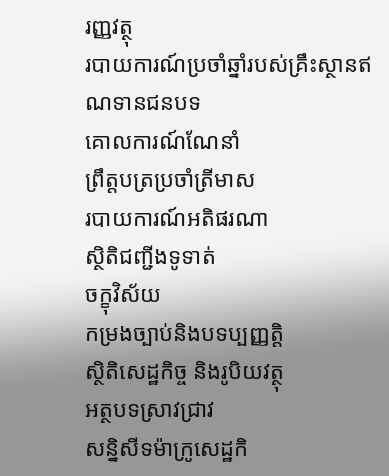រញ្ញវត្ថុ
របាយការណ៍ប្រចាំឆ្នាំរបស់គ្រឹះស្ថានឥណទានជនបទ
គោលការណ៍ណែនាំ
ព្រឹត្តបត្រប្រចាំត្រីមាស
របាយការណ៍អតិផរណា
ស្ថិតិជញ្ជីងទូទាត់
ចក្ខុវិស័យ
កម្រងច្បាប់និងបទប្បញ្ញត្តិ
ស្ថិតិសេដ្ឋកិច្ច និងរូបិយវត្ថុ
អត្ថបទស្រាវជ្រាវ
សន្និសីទម៉ាក្រូសេដ្ឋកិ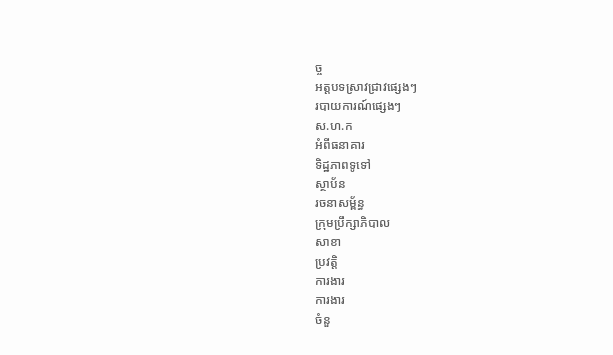ច្ច
អត្តបទស្រាវជ្រាវផ្សេងៗ
របាយការណ៍ផ្សេងៗ
ស.ហ.ក
អំពីធនាគារ
ទិដ្ឋភាពទូទៅ
ស្ថាប័ន
រចនាសម្ព័ន្ធ
ក្រុមប្រឹក្សាភិបាល
សាខា
ប្រវត្តិ
ការងារ
ការងារ
ចំនួ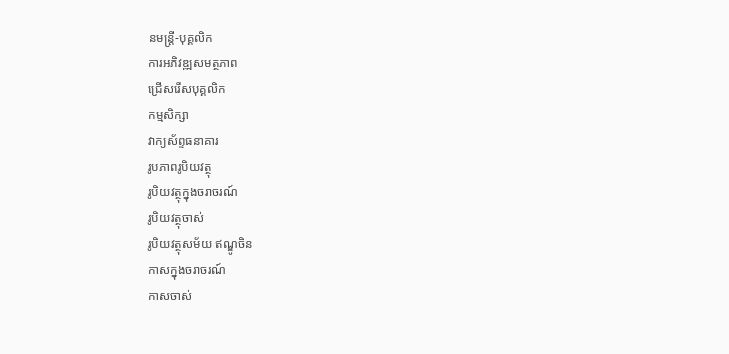នមន្ត្រី-បុគ្គលិក
ការអភិវឌ្ឍសមត្ថភាព
ជ្រើសរើសបុគ្គលិក
កម្មសិក្សា
វាក្យស័ព្ទធនាគារ
រូបភាពរូបិយវត្ថុ
រូបិយវត្ថុក្នុងចរាចរណ៍
រូបិយវត្ថុចាស់
រូបិយវត្ថុសម័យ ឥណ្ឌូចិន
កាសក្នុងចរាចរណ៍
កាសចាស់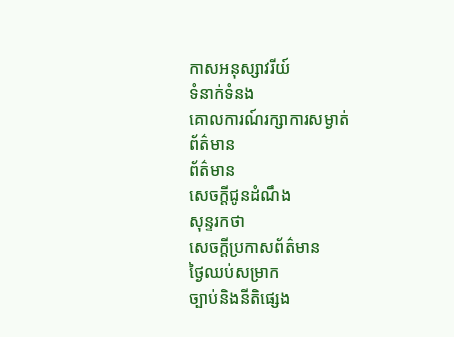កាសអនុស្សាវរីយ៍
ទំនាក់ទំនង
គោលការណ៍រក្សាការសម្ងាត់
ព័ត៌មាន
ព័ត៌មាន
សេចក្តីជូនដំណឹង
សុន្ទរកថា
សេចក្តីប្រកាសព័ត៌មាន
ថ្ងៃឈប់សម្រាក
ច្បាប់និងនីតិផ្សេង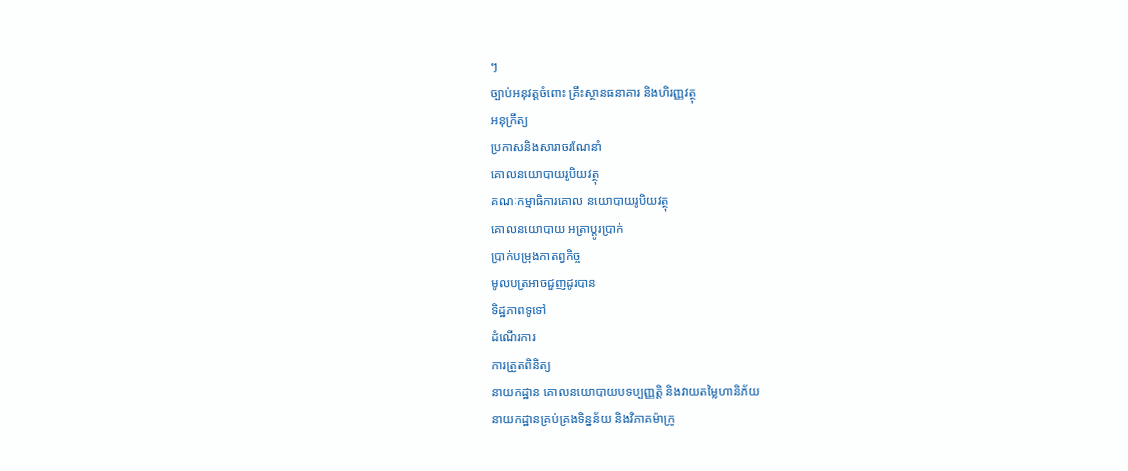ៗ
ច្បាប់អនុវត្តចំពោះ គ្រឹះស្ថានធនាគារ និងហិរញ្ញវត្ថុ
អនុក្រឹត្យ
ប្រកាសនិងសារាចរណែនាំ
គោលនយោបាយរូបិយវត្ថុ
គណៈកម្មាធិការគោល នយោបាយរូបិយវត្ថុ
គោលនយោបាយ អត្រាប្តូរប្រាក់
ប្រាក់បម្រុងកាតព្វកិច្ច
មូលបត្រអាចជួញដូរបាន
ទិដ្ឋភាពទូទៅ
ដំណើរការ
ការត្រួតពិនិត្យ
នាយកដ្ឋាន គោលនយោបាយបទប្បញ្ញត្តិ និងវាយតម្លៃហានិភ័យ
នាយកដ្ឋានគ្រប់គ្រងទិន្នន័យ និងវិភាគម៉ាក្រូ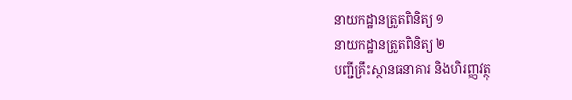នាយកដ្ឋានត្រួតពិនិត្យ ១
នាយកដ្ឋានត្រួតពិនិត្យ ២
បញ្ជីគ្រឹះស្ថានធនាគារ និងហិរញ្ញវត្ថុ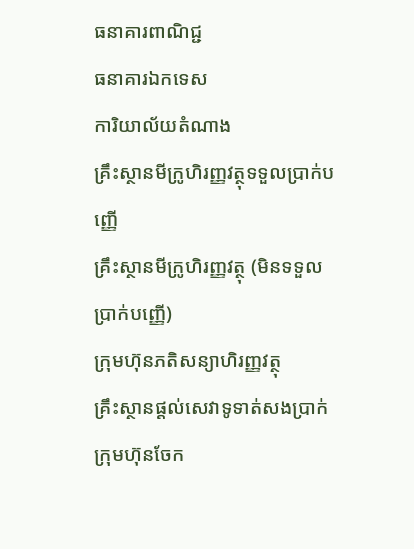ធនាគារពាណិជ្ជ
ធនាគារឯកទេស
ការិយាល័យតំណាង
គ្រឹះស្ថានមីក្រូហិរញ្ញវត្ថុទទួលប្រាក់បញ្ញើ
គ្រឹះស្ថានមីក្រូហិរញ្ញវត្ថុ (មិនទទួលប្រាក់បញ្ញើ)
ក្រុមហ៊ុនភតិសន្យាហិរញ្ញវត្ថុ
គ្រឹះស្ថានផ្ដល់សេវាទូទាត់សងប្រាក់
ក្រុមហ៊ុនចែក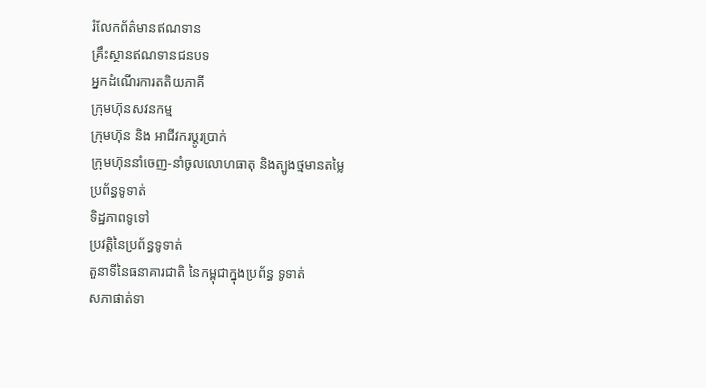រំលែកព័ត៌មានឥណទាន
គ្រឹះស្ថានឥណទានជនបទ
អ្នកដំណើរការតតិយភាគី
ក្រុមហ៊ុនសវនកម្ម
ក្រុមហ៊ុន និង អាជីវករប្តូរប្រាក់
ក្រុមហ៊ុននាំចេញ-នាំចូលលោហធាតុ និងត្បូងថ្មមានតម្លៃ
ប្រព័ន្ធទូទាត់
ទិដ្ឋភាពទូទៅ
ប្រវត្តិនៃប្រព័ន្ធទូទាត់
តួនាទីនៃធនាគារជាតិ នៃកម្ពុជាក្នុងប្រព័ន្ធ ទូទាត់
សភាផាត់ទា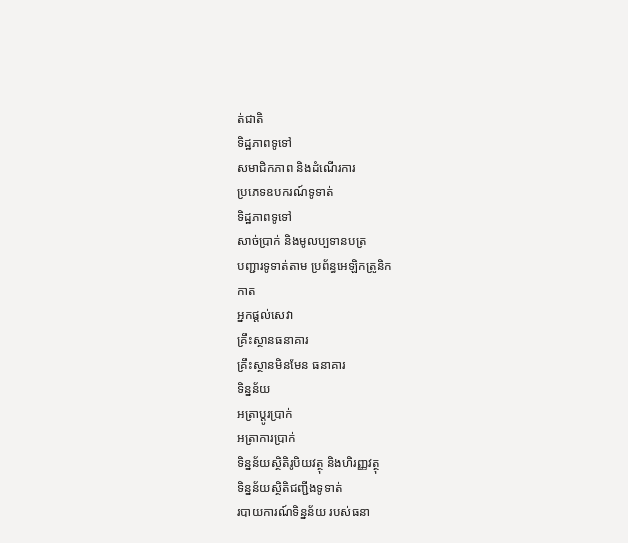ត់ជាតិ
ទិដ្ឋភាពទូទៅ
សមាជិកភាព និងដំណើរការ
ប្រភេទឧបករណ៍ទូទាត់
ទិដ្ឋភាពទូទៅ
សាច់ប្រាក់ និងមូលប្បទានបត្រ
បញ្ជារទូទាត់តាម ប្រព័ន្ធអេឡិកត្រូនិក
កាត
អ្នកផ្តល់សេវា
គ្រឹះស្ថានធនាគារ
គ្រឹះស្ថានមិនមែន ធនាគារ
ទិន្នន័យ
អត្រាប្តូរបា្រក់
អត្រាការប្រាក់
ទិន្នន័យស្ថិតិរូបិយវត្ថុ និងហិរញ្ញវត្ថុ
ទិន្នន័យស្ថិតិជញ្ជីងទូទាត់
របាយការណ៍ទិន្នន័យ របស់ធនា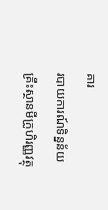គារ
របាយការណ៍ទិន្នន័យ គ្រឹះស្ថានមីក្រូហិរញ្ញវត្ថុ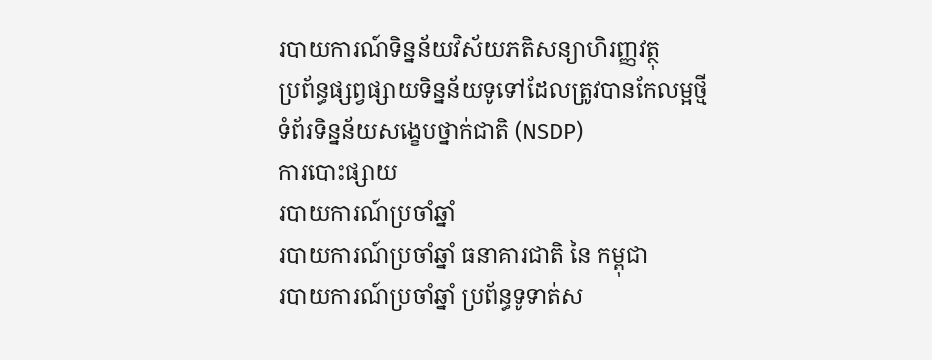របាយការណ៍ទិន្នន័យវិស័យភតិសន្យាហិរញ្ញវត្ថុ
ប្រព័ន្ធផ្សព្វផ្សាយទិន្នន័យទូទៅដែលត្រូវបានកែលម្អថ្មី
ទំព័រទិន្នន័យសង្ខេបថ្នាក់ជាតិ (NSDP)
ការបោះផ្សាយ
របាយការណ៍ប្រចាំឆ្នាំ
របាយការណ៍ប្រចាំឆ្នាំ ធនាគារជាតិ នៃ កម្ពុជា
របាយការណ៍ប្រចាំឆ្នាំ ប្រព័ន្ធទូទាត់ស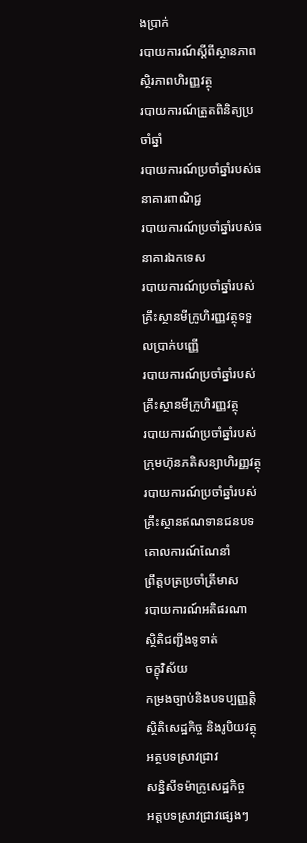ងប្រាក់
របាយការណ៍ស្តីពីស្ថានភាពស្ថិរភាពហិរញ្ញវត្ថុ
របាយការណ៍ត្រួតពិនិត្យប្រចាំឆ្នាំ
របាយការណ៍ប្រចាំឆ្នាំរបស់ធនាគារពាណិជ្ជ
របាយការណ៍ប្រចាំឆ្នាំរបស់ធនាគារឯកទេស
របាយការណ៍ប្រចាំឆ្នាំរបស់គ្រឹះស្ថានមីក្រូហិរញ្ញវត្ថុទទួលប្រាក់បញ្ញើ
របាយការណ៍ប្រចាំឆ្នាំរបស់គ្រឹះស្ថានមីក្រូហិរញ្ញវត្ថុ
របាយការណ៍ប្រចាំឆ្នាំរបស់ក្រុមហ៊ុនភតិសន្យាហិរញ្ញវត្ថុ
របាយការណ៍ប្រចាំឆ្នាំរបស់គ្រឹះស្ថានឥណទានជនបទ
គោលការណ៍ណែនាំ
ព្រឹត្តបត្រប្រចាំត្រីមាស
របាយការណ៍អតិផរណា
ស្ថិតិជញ្ជីងទូទាត់
ចក្ខុវិស័យ
កម្រងច្បាប់និងបទប្បញ្ញត្តិ
ស្ថិតិសេដ្ឋកិច្ច និងរូបិយវត្ថុ
អត្ថបទស្រាវជ្រាវ
សន្និសីទម៉ាក្រូសេដ្ឋកិច្ច
អត្តបទស្រាវជ្រាវផ្សេងៗ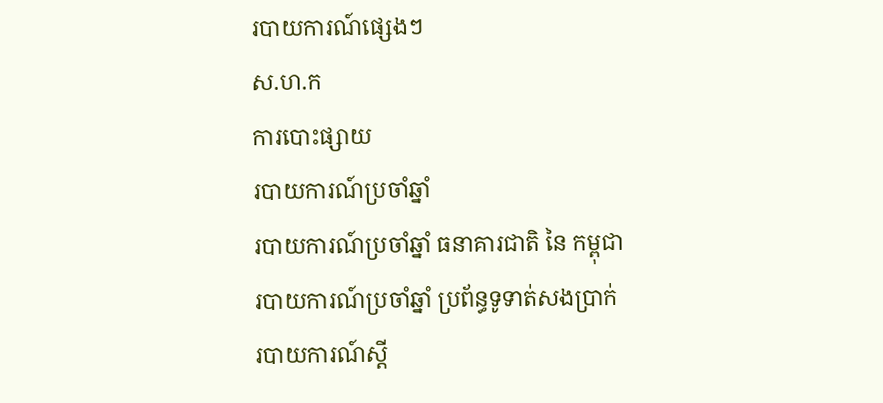របាយការណ៍ផ្សេងៗ
ស.ហ.ក
ការបោះផ្សាយ
របាយការណ៍ប្រចាំឆ្នាំ
របាយការណ៍ប្រចាំឆ្នាំ ធនាគារជាតិ នៃ កម្ពុជា
របាយការណ៍ប្រចាំឆ្នាំ ប្រព័ន្ធទូទាត់សងប្រាក់
របាយការណ៍ស្តី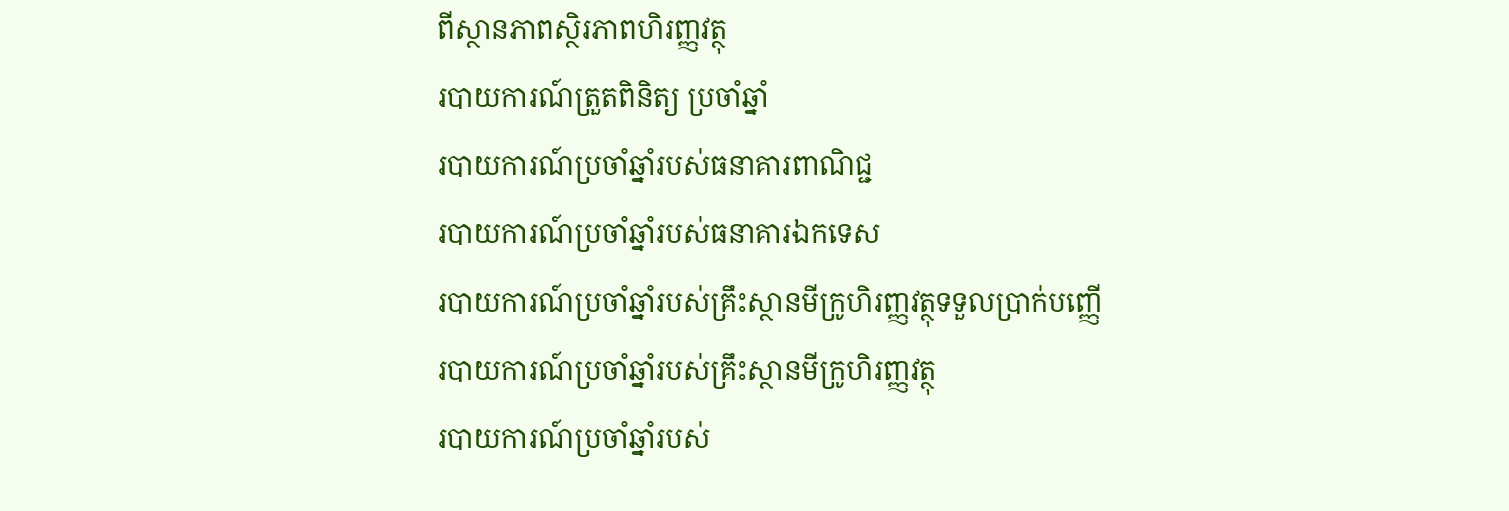ពីស្ថានភាពស្ថិរភាពហិរញ្ញវត្ថុ
របាយការណ៍ត្រួតពិនិត្យ ប្រចាំឆ្នាំ
របាយការណ៍ប្រចាំឆ្នាំរបស់ធនាគារពាណិជ្ជ
របាយការណ៍ប្រចាំឆ្នាំរបស់ធនាគារឯកទេស
របាយការណ៍ប្រចាំឆ្នាំរបស់គ្រឹះស្ថានមីក្រូហិរញ្ញវត្ថុទទួលប្រាក់បញ្ញើ
របាយការណ៍ប្រចាំឆ្នាំរបស់គ្រឹះស្ថានមីក្រូហិរញ្ញវត្ថុ
របាយការណ៍ប្រចាំឆ្នាំរបស់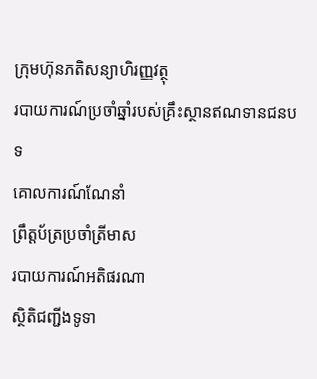ក្រុមហ៊ុនភតិសន្យាហិរញ្ញវត្ថុ
របាយការណ៍ប្រចាំឆ្នាំរបស់គ្រឹះស្ថានឥណទានជនបទ
គោលការណ៍ណែនាំ
ព្រឹត្តប័ត្រប្រចាំត្រីមាស
របាយការណ៍អតិផរណា
ស្ថិតិជញ្ជីងទូទា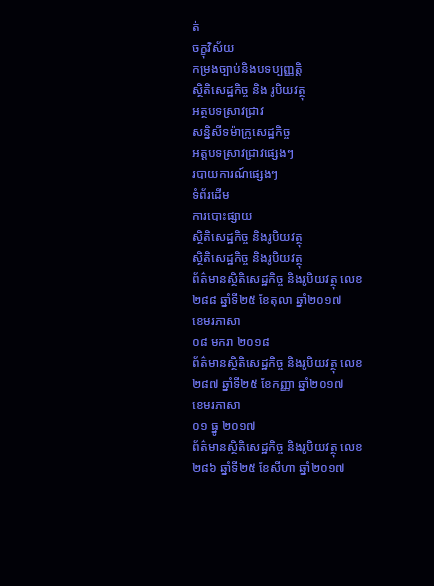ត់
ចក្ខុវិស័យ
កម្រងច្បាប់និងបទប្បញ្ញត្តិ
ស្ថិតិសេដ្ឋកិច្ច និង រូបិយវត្ថុ
អត្ថបទស្រាវជ្រាវ
សន្និសីទម៉ាក្រូសេដ្ឋកិច្ច
អត្តបទស្រាវជ្រាវផ្សេងៗ
របាយការណ៍ផ្សេងៗ
ទំព័រដើម
ការបោះផ្សាយ
ស្ថិតិសេដ្ឋកិច្ច និងរូបិយវត្ថុ
ស្ថិតិសេដ្ឋកិច្ច និងរូបិយវត្ថុ
ព័ត៌មានស្ថិតិសេដ្ឋកិច្ច និងរូបិយវត្ថុ លេខ២៨៨ ឆ្នាំទី២៥ ខែតុលា ឆ្នាំ២០១៧
ខេមរភាសា
០៨ មករា ២០១៨
ព័ត៌មានស្ថិតិសេដ្ឋកិច្ច និងរូបិយវត្ថុ លេខ២៨៧ ឆ្នាំទី២៥ ខែកញ្ញា ឆ្នាំ២០១៧
ខេមរភាសា
០១ ធ្នូ ២០១៧
ព័ត៌មានស្ថិតិសេដ្ឋកិច្ច និងរូបិយវត្ថុ លេខ២៨៦ ឆ្នាំទី២៥ ខែសីហា ឆ្នាំ២០១៧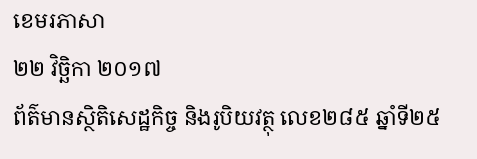ខេមរភាសា
២២ វិចិ្ឆកា ២០១៧
ព័ត៌មានស្ថិតិសេដ្ឋកិច្ច និងរូបិយវត្ថុ លេខ២៨៥ ឆ្នាំទី២៥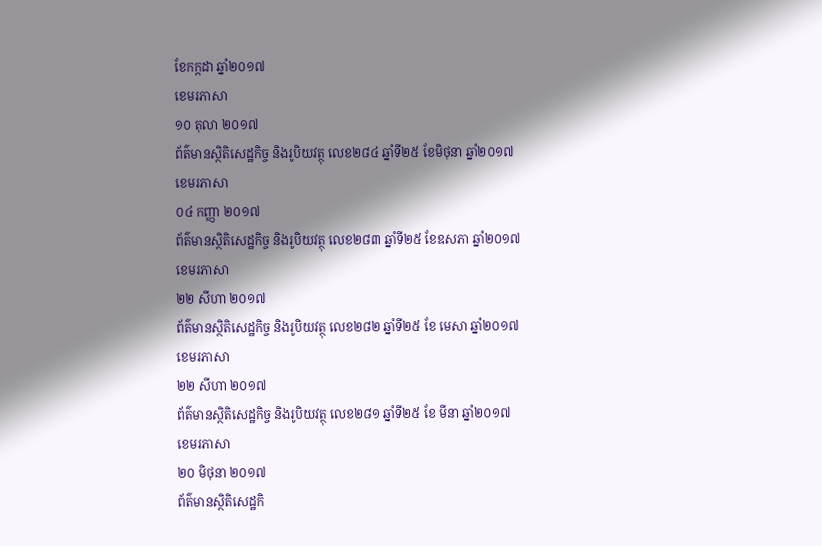ខែកក្កដា ឆ្នាំ២០១៧
ខេមរភាសា
១០ តុលា ២០១៧
ព័ត៌មានស្ថិតិសេដ្ឋកិច្ច និងរូបិយវត្ថុ លេខ២៨៤ ឆ្នាំទី២៥ ខែមិថុនា ឆ្នាំ២០១៧
ខេមរភាសា
០៤ កញ្ញា ២០១៧
ព័ត៌មានស្ថិតិសេដ្ឋកិច្ច និងរូបិយវត្ថុ លេខ២៨៣ ឆ្នាំទី២៥ ខែឧសភា ឆ្នាំ២០១៧
ខេមរភាសា
២២ សីហា ២០១៧
ព័ត៌មានស្ថិតិសេដ្ឋកិច្ច និងរូបិយវត្ថុ លេខ២៨២ ឆ្នាំទី២៥ ខែ មេសា ឆ្នាំ២០១៧
ខេមរភាសា
២២ សីហា ២០១៧
ព័ត៌មានស្ថិតិសេដ្ឋកិច្ច និងរូបិយវត្ថុ លេខ២៨១ ឆ្នាំទី២៥ ខែ មីនា ឆ្នាំ២០១៧
ខេមរភាសា
២០ មិថុនា ២០១៧
ព័ត៌មានស្ថិតិសេដ្ឋកិ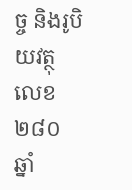ច្ច និងរូបិយវត្ថុ លេខ២៨០ ឆ្នាំ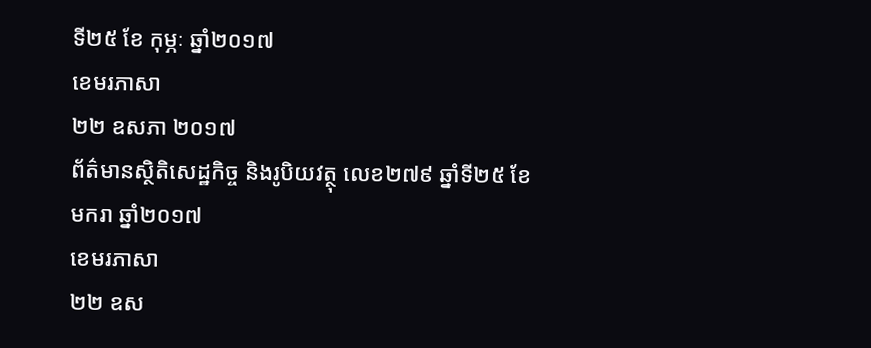ទី២៥ ខែ កុម្ភៈ ឆ្នាំ២០១៧
ខេមរភាសា
២២ ឧសភា ២០១៧
ព័ត៌មានស្ថិតិសេដ្ឋកិច្ច និងរូបិយវត្ថុ លេខ២៧៩ ឆ្នាំទី២៥ ខែ មករា ឆ្នាំ២០១៧
ខេមរភាសា
២២ ឧស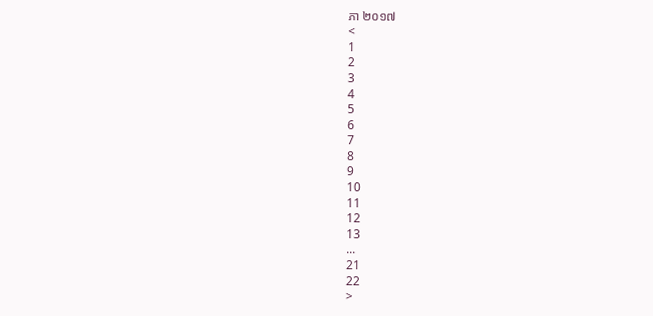ភា ២០១៧
<
1
2
3
4
5
6
7
8
9
10
11
12
13
...
21
22
>